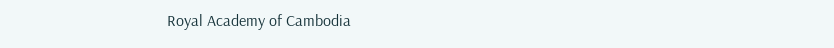Royal Academy of Cambodia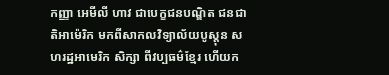កញ្ញា អេមីលី ហាវ ជាបេក្ខជនបណ្ឌិត ជនជាតិអាម៉េរិក មកពីសាកលវិទ្យាល័យបូស្តុន សហរដ្ឋអាមេរិក សិក្សា ពីវប្បធម៌ខ្មែរ ហើយក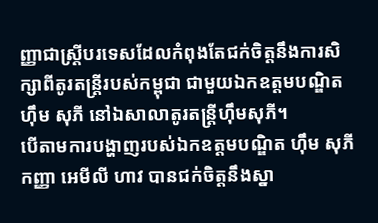ញ្ញាជាស្រ្តីបរទេសដែលកំពុងតែជក់ចិត្តនឹងការសិក្សាពីតូរតន្ត្រីរបស់កម្ពុជា ជាមួយឯកឧត្តមបណ្ឌិត ហ៊ឹម សុភី នៅឯសាលាតូរតន្ត្រីហ៊ឹមសុភី។
បើតាមការបង្ហាញរបស់ឯកឧត្តមបណ្ឌិត ហ៊ឹម សុភី កញ្ញា អេមីលី ហាវ បានជក់ចិត្តនឹងស្នា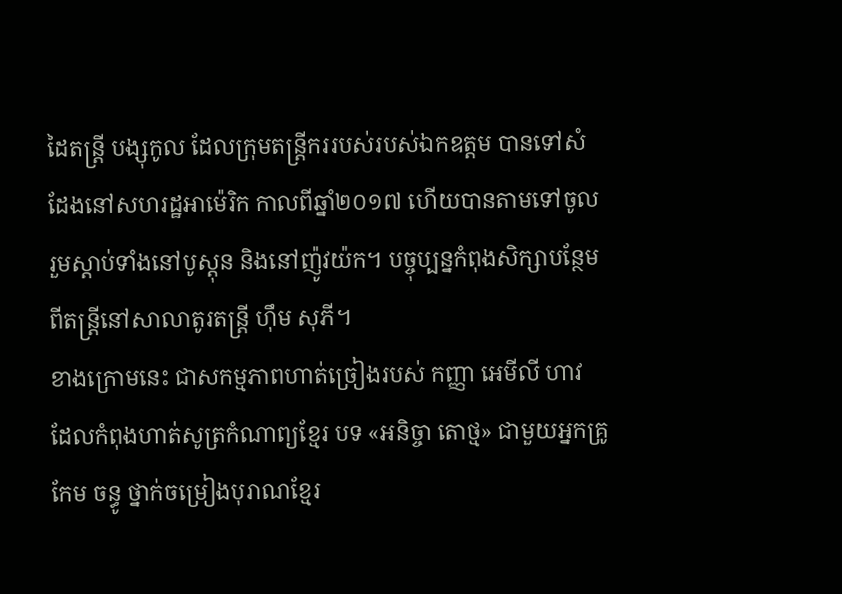ដៃតន្ត្រី បង្សុកូល ដែលក្រុមតន្ត្រីកររបស់របស់ឯកឧត្តម បានទៅសំដែងនៅសហរដ្ឋអាម៉េរិក កាលពីឆ្នាំ២០១៧ ហើយបានតាមទៅចូលរួមស្តាប់ទាំងនៅបូស្តុន និងនៅញ៉ូវយ៉ក។ បច្ចុប្បន្នកំពុងសិក្សាបន្ថែមពីតន្ត្រីនៅសាលាតូរតន្ត្រី ហ៊ឹម សុភី។
ខាងក្រោមនេះ ជាសកម្មភាពហាត់ច្រៀងរបស់ កញ្ញា អេមីលី ហាវ ដែលកំពុងហាត់សូត្រកំណាព្យខ្មែរ បទ «អនិច្ចា តោថ្ម» ជាមួយអ្នកគ្រូ កែម ចន្ធូ ថ្នាក់ចម្រៀងបុរាណខ្មែរ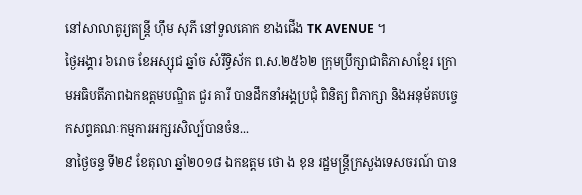នៅសាលាតូរ្យតន្រ្តី ហុឹម សុភី នៅទួលគោក ខាងជើង TK AVENUE ។
ថ្ងៃអង្គារ ៦រោច ខែអស្សុជ ឆ្នាំច សំរឹទ្ធិស័ក ព.ស.២៥៦២ ក្រុមប្រឹក្សាជាតិភាសាខ្មែរ ក្រោមអធិបតីភាពឯកឧត្តមបណ្ឌិត ជួរ គារី បានដឹកនាំអង្គប្រជុំ ពិនិត្យ ពិភាក្សា និងអនុម័តបច្ចេកសព្ទគណៈកម្មការអក្សរសិល្ប៍បានចំន...
នាថ្ងៃចន្ទ ទី២៩ ខែតុលា ឆ្នាំ២០១៨ ឯកឧត្តម ថោ ង ខុន រដ្ឋមន្ត្រីក្រសួងទេសចរណ៍ បាន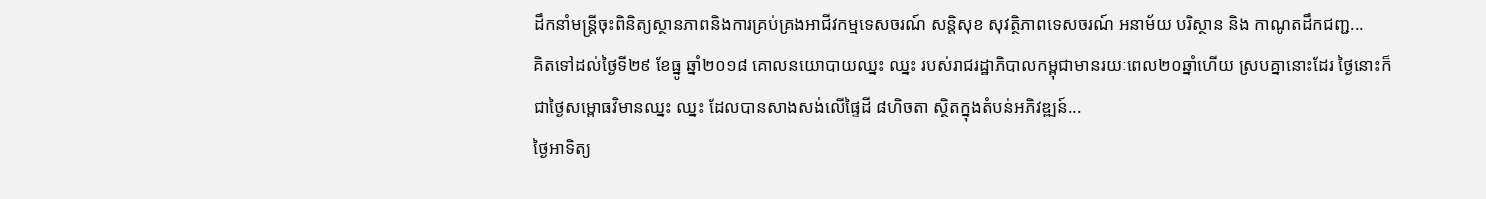ដឹកនាំមន្ត្រីចុះពិនិត្យស្ថានភាពនិងការគ្រប់គ្រងអាជីវកម្មទេសចរណ៍ សន្តិសុខ សុវត្ថិភាពទេសចរណ៍ អនាម័យ បរិស្ថាន និង កាណូតដឹកជញ្ជ...
គិតទៅដល់ថ្ងៃទី២៩ ខែធ្នូ ឆ្នាំ២០១៨ គោលនយោបាយឈ្នះ ឈ្នះ របស់រាជរដ្ឋាភិបាលកម្ពុជាមានរយៈពេល២០ឆ្នាំហើយ ស្របគ្នានោះដែរ ថ្ងៃនោះក៏ជាថ្ងៃសម្ពោធវិមានឈ្នះ ឈ្នះ ដែលបានសាងសង់លើផ្ទៃដី ៨ហិចតា ស្ថិតក្នុងតំបន់អភិវឌ្ឍន៍...
ថ្ងៃអាទិត្យ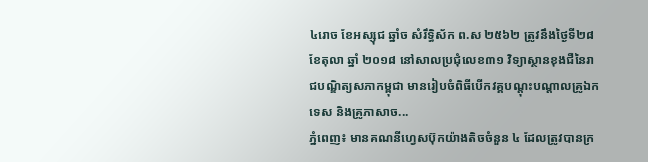៤រោច ខែអស្សុជ ឆ្នាំច សំរឹទ្ធិស័ក ព.ស ២៥៦២ ត្រូវនឹងថ្ងៃទី២៨ ខែតុលា ឆ្នាំ ២០១៨ នៅសាលប្រជុំលេខ៣១ វិទ្យាស្ថានខុងជឺនៃរាជបណ្ឌិត្យសភាកម្ពុជា មានរៀបចំពិធីបើកវគ្គបណ្តុះបណ្តាលគ្រូឯកទេស និងគ្រូភាសាច...
ភ្នំពេញ៖ មានគណនីហ្វេសប៊ុកយ៉ាងតិចចំនួន ៤ ដែលត្រូវបានក្រ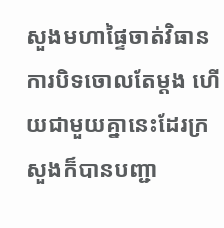សួងមហាផ្ទៃចាត់វិធានការបិទចោលតែម្ដង ហើយជាមួយគ្នានេះដែរក្រសួងក៏បានបញ្ជា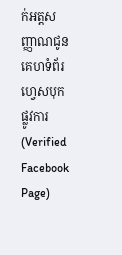ក់អត្តសញ្ញាណជូនគេហទំព័រហ្វេសបុកផ្លូវការ(Verified Facebook Page)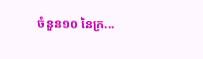ចំនួន១០ នៃក្រ...